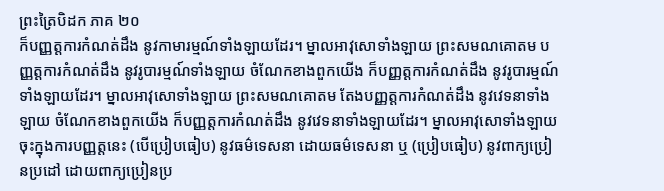ព្រះត្រៃបិដក ភាគ ២០
ក៏បញ្ញត្តការកំណត់ដឹង នូវកាមារម្មណ៍ទាំងឡាយដែរ។ ម្នាលអាវុសោទាំងឡាយ ព្រះសមណគោតម បញ្ញត្តការកំណត់ដឹង នូវរូបារម្មណ៍ទាំងឡាយ ចំណែកខាងពួកយើង ក៏បញ្ញត្តការកំណត់ដឹង នូវរូបារម្មណ៍ទាំងឡាយដែរ។ ម្នាលអាវុសោទាំងឡាយ ព្រះសមណគោតម តែងបញ្ញត្តការកំណត់ដឹង នូវវេទនាទាំងឡាយ ចំណែកខាងពួកយើង ក៏បញ្ញត្តការកំណត់ដឹង នូវវេទនាទាំងឡាយដែរ។ ម្នាលអាវុសោទាំងឡាយ ចុះក្នុងការបញ្ញត្តនេះ (បើប្រៀបធៀប) នូវធម៌ទេសនា ដោយធម៌ទេសនា ឬ (ប្រៀបធៀប) នូវពាក្យប្រៀនប្រដៅ ដោយពាក្យប្រៀនប្រ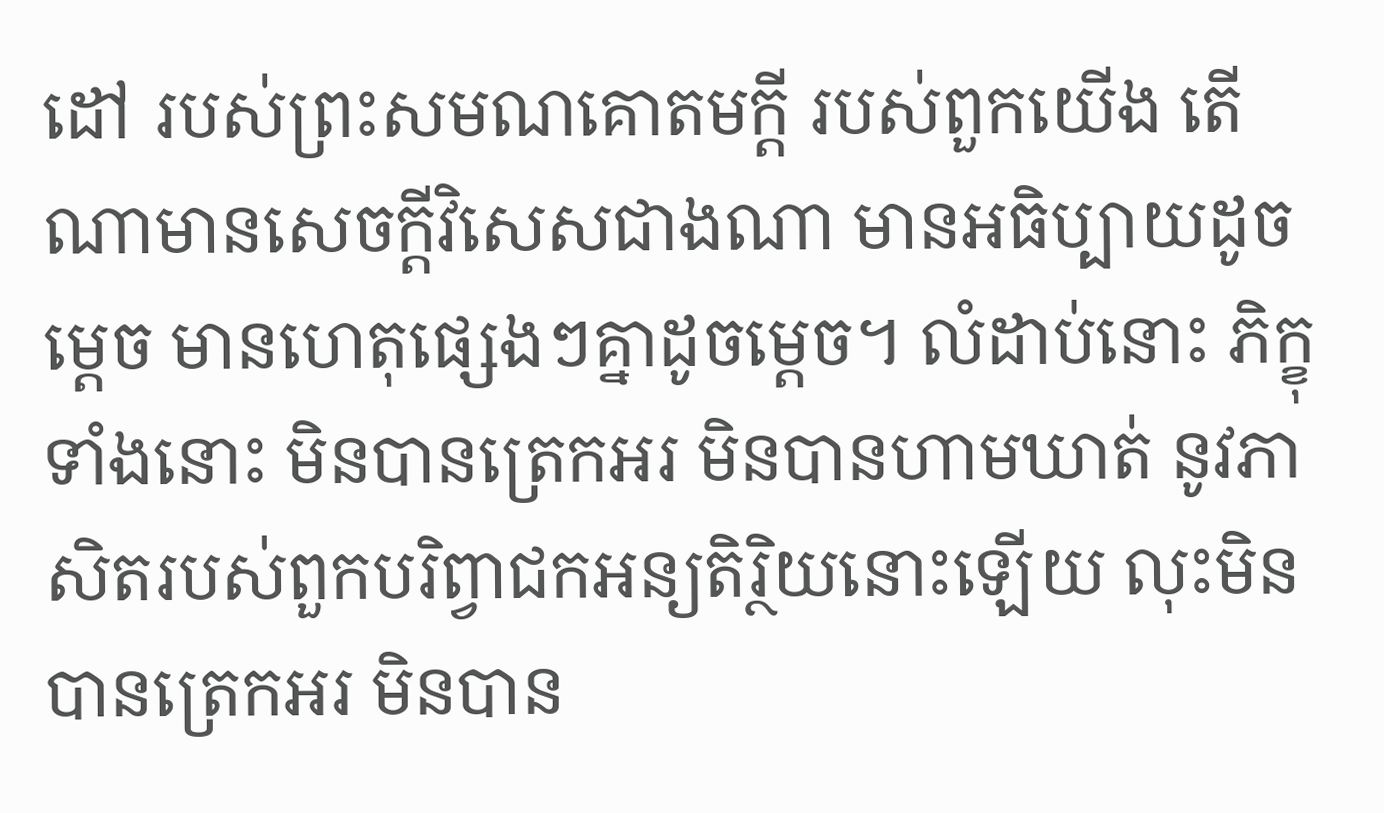ដៅ របស់ព្រះសមណគោតមក្តី របស់ពួកយើង តើណាមានសេចក្តីវិសេសជាងណា មានអធិប្បាយដូចម្តេច មានហេតុផ្សេងៗគ្នាដូចម្តេច។ លំដាប់នោះ ភិក្ខុទាំងនោះ មិនបានត្រេកអរ មិនបានហាមឃាត់ នូវភាសិតរបស់ពួកបរិព្វាជកអន្យតិរ្ថិយនោះឡើយ លុះមិនបានត្រេកអរ មិនបាន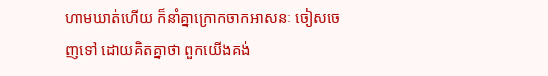ហាមឃាត់ហើយ ក៏នាំគ្នាក្រោកចាកអាសនៈ ចៀសចេញទៅ ដោយគិតគ្នាថា ពួកយើងគង់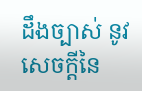ដឹងច្បាស់ នូវសេចក្តីនៃ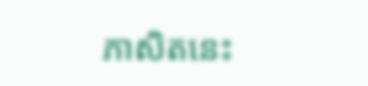ភាសិតនេះ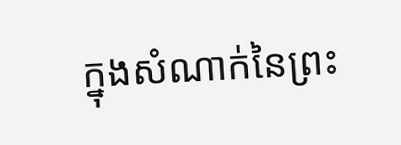ក្នុងសំណាក់នៃព្រះ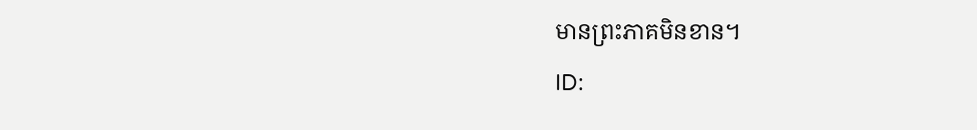មានព្រះភាគមិនខាន។
ID: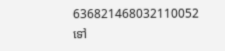636821468032110052
ទៅ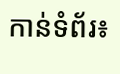កាន់ទំព័រ៖